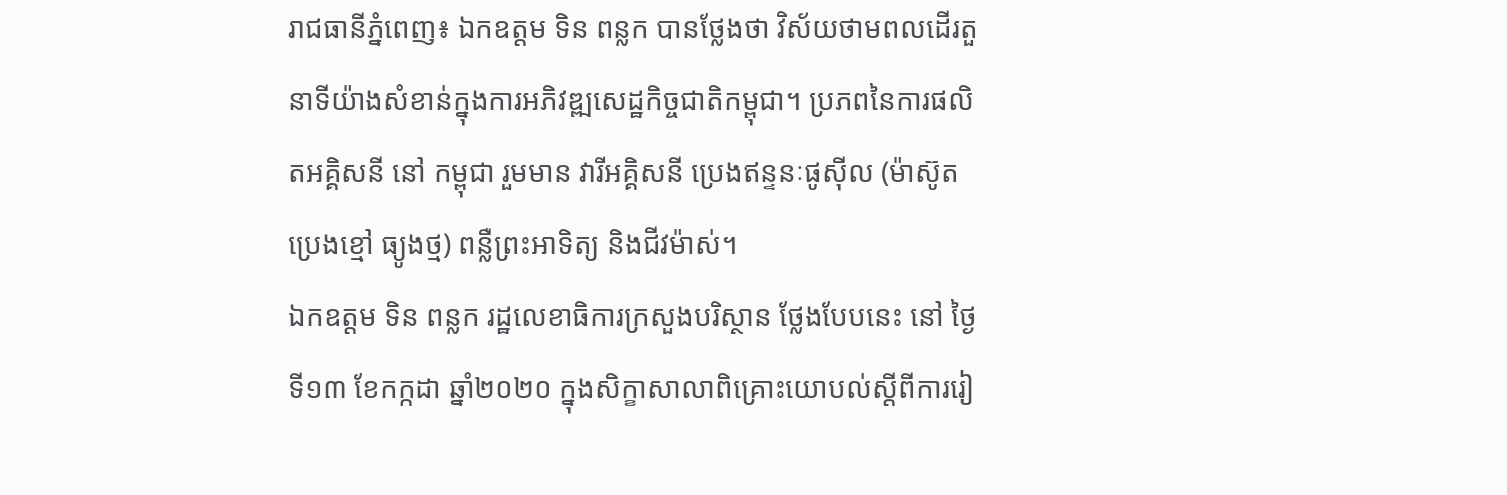រាជធានីភ្នំពេញ៖ ឯកឧត្តម ទិន ពន្លក បានថ្លែងថា វិស័យថាមពលដើរតួនាទីយ៉ាងសំខាន់ក្នុងការអភិវឌ្ឍសេដ្ឋកិច្ចជាតិកម្ពុជា។ ប្រភពនៃការផលិតអគ្គិសនី នៅ កម្ពុជា រួមមាន វារីអគ្គិសនី ប្រេងឥន្ទនៈផូស៊ីល (ម៉ាស៊ូត ប្រេងខ្មៅ ធ្យូងថ្ម) ពន្លឺព្រះអាទិត្យ និងជីវម៉ាស់។
ឯកឧត្តម ទិន ពន្លក រដ្ឋលេខាធិការក្រសួងបរិស្ថាន ថ្លែងបែបនេះ នៅ ថ្ងៃទី១៣ ខែកក្កដា ឆ្នាំ២០២០ ក្នុងសិក្ខាសាលាពិគ្រោះយោបល់ស្តីពីការរៀ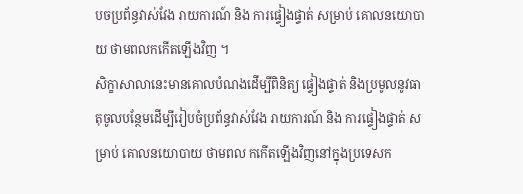បចប្រព័ន្ធវាស់វែង រាយការណ៍ និង ការផ្ទៀងផ្ទាត់ សម្រាប់ គោលនយោបាយ ថាមពលកកើតឡើងវិញ ។
សិក្ខាសាលានេះមានគោលបំណងដើម្បីពិនិត្យ ផ្ទៀងផ្ទាត់ និងប្រមូលនូវធាតុចូលបន្ថែមដើម្បីរៀបចំប្រព័ន្ធវាស់វែង រាយការណ៍ និង ការផ្ទៀងផ្ទាត់ សម្រាប់ គោលនយោបាយ ថាមពល កកើតឡើងវិញនៅក្នុងប្រទេសក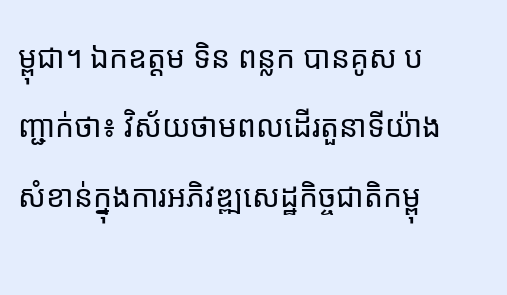ម្ពុជា។ ឯកឧត្តម ទិន ពន្លក បានគូស បញ្ជាក់ថា៖ វិស័យថាមពលដើរតួនាទីយ៉ាងសំខាន់ក្នុងការអភិវឌ្ឍសេដ្ឋកិច្ចជាតិកម្ពុ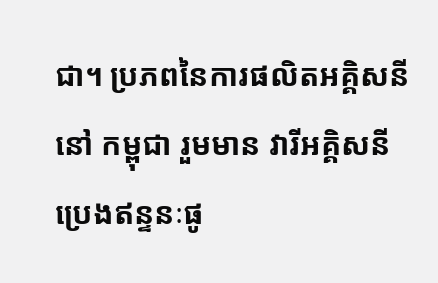ជា។ ប្រភពនៃការផលិតអគ្គិសនី នៅ កម្ពុជា រួមមាន វារីអគ្គិសនី ប្រេងឥន្ទនៈផូ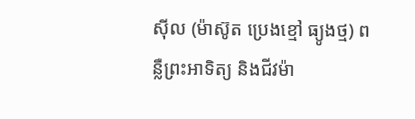ស៊ីល (ម៉ាស៊ូត ប្រេងខ្មៅ ធ្យូងថ្ម) ពន្លឺព្រះអាទិត្យ និងជីវម៉ា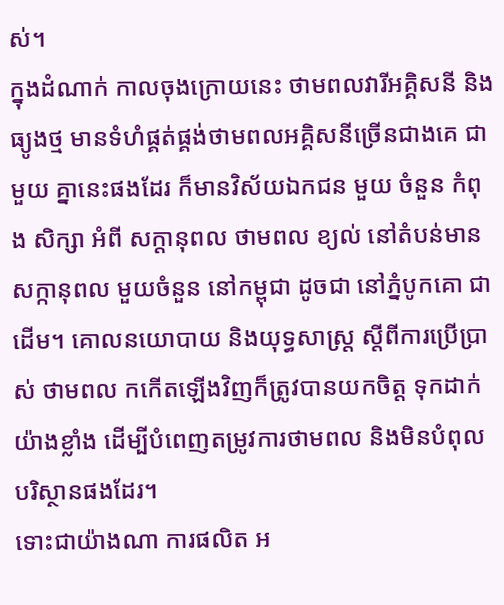ស់។
ក្នុងដំណាក់ កាលចុងក្រោយនេះ ថាមពលវារីអគ្គិសនី និងធ្យូងថ្ម មានទំហំផ្គត់ផ្គង់ថាមពលអគ្គិសនីច្រើនជាងគេ ជាមួយ គ្នានេះផងដែរ ក៏មានវិស័យឯកជន មួយ ចំនួន កំពុង សិក្សា អំពី សក្តានុពល ថាមពល ខ្យល់ នៅតំបន់មានសក្កានុពល មួយចំនួន នៅកម្ពុជា ដូចជា នៅភ្នំបូកគោ ជាដើម។ គោលនយោបាយ និងយុទ្ធសាស្ត្រ ស្តីពីការប្រើប្រាស់ ថាមពល កកើតឡើងវិញក៏ត្រូវបានយកចិត្ត ទុកដាក់យ៉ាងខ្លាំង ដើម្បីបំពេញតម្រូវការថាមពល និងមិនបំពុលបរិស្ថានផងដែរ។
ទោះជាយ៉ាងណា ការផលិត អ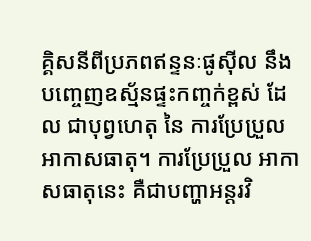គ្គិសនីពីប្រភពឥន្ទនៈផូស៊ីល នឹងបញ្ចេញឧស្ម័នផ្ទះកញ្ចក់ខ្ពស់ ដែល ជាបុព្វហេតុ នៃ ការប្រែប្រួល អាកាសធាតុ។ ការប្រែប្រួល អាកាសធាតុនេះ គឺជាបញ្ហាអន្តរវិ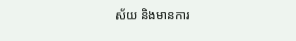ស័យ និងមានការ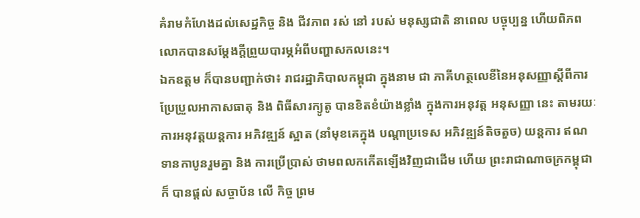គំរាមកំហែងដល់សេដ្ឋកិច្ច និង ជីវភាព រស់ នៅ របស់ មនុស្សជាតិ នាពេល បច្ចុប្បន្ន ហើយពិភពលោកបានសម្ដែងក្ដីព្រួយបារម្ភអំពីបញ្ហាសកលនេះ។
ឯកឧត្តម ក៏បានបញ្ជាក់ថា៖ រាជរដ្ឋាភិបាលកម្ពុជា ក្នុងនាម ជា ភាគីហត្ថលេខីនៃអនុសញ្ញាស្ដីពីការប្រែប្រួលអាកាសធាតុ និង ពិធីសារក្យូតូ បានខិតខំយ៉ាងខ្លាំង ក្នុងការអនុវត្ដ អនុសញ្ញា នេះ តាមរយៈការអនុវត្តយន្ដការ អភិវឌ្ឍន៍ ស្អាត (នាំមុខគេក្នុង បណ្តាប្រទេស អភិវឌ្ឍន៍តិចតួច) យន្តការ ឥណទានកាបូនរួមគ្នា និង ការប្រើប្រាស់ ថាមពលកកើតឡើងវិញជាដើម ហើយ ព្រះរាជាណាចក្រកម្ពុជា ក៏ បានផ្តល់ សច្ចាប័ន លើ កិច្ច ព្រម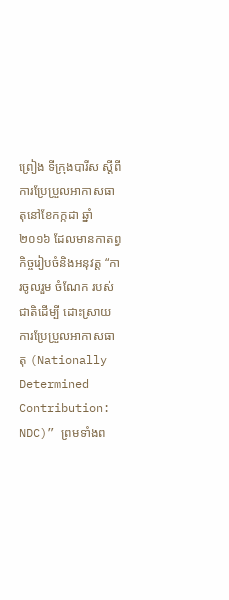ព្រៀង ទីក្រុងបារីស ស្តីពីការប្រែប្រួលអាកាសធាតុនៅខែកក្កដា ឆ្នាំ២០១៦ ដែលមានកាតព្វកិច្ចរៀបចំនិងអនុវត្ត “ការចូលរួម ចំណែក របស់ជាតិដើម្បី ដោះស្រាយ ការប្រែប្រួលអាកាសធាតុ (Nationally Determined Contribution: NDC)” ព្រមទាំងព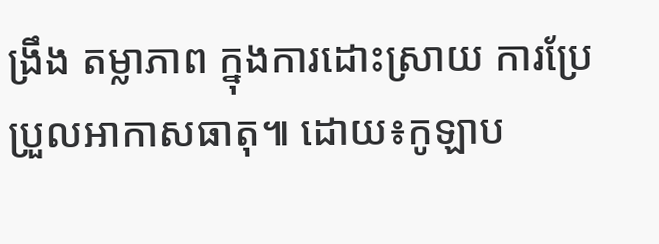ង្រឹង តម្លាភាព ក្នុងការដោះស្រាយ ការប្រែប្រួលអាកាសធាតុ៕ ដោយ៖កូឡាប